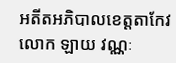អតីតអភិបាលខេត្តតាកែវ លោក ឡាយ វណ្ណៈ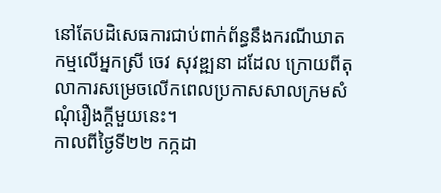នៅតែបដិសេធការជាប់ពាក់ព័ន្ធនឹងករណីឃាតកម្មលើអ្នកស្រី ចេវ សុវឌ្ឍនា ដដែល ក្រោយពីតុលាការសម្រេចលើកពេលប្រកាសសាលក្រមសំណុំរឿងក្ដីមួយនេះ។
កាលពីថ្ងៃទី២២ កក្កដា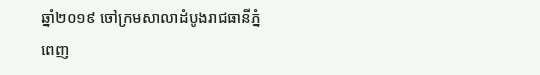ឆ្នាំ២០១៩ ចៅក្រមសាលាដំបូងរាជធានីភ្នំពេញ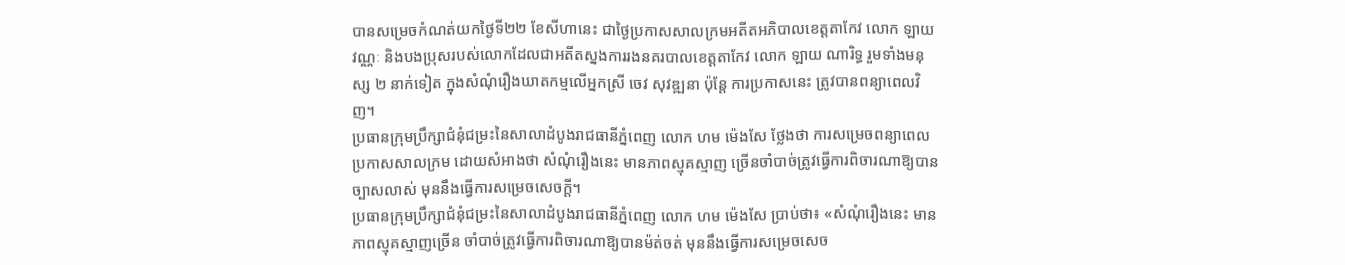បានសម្រេចកំណត់យកថ្ងៃទី២២ ខែសីហានេះ ជាថ្ងៃប្រកាសសាលក្រមអតីតអភិបាលខេត្តតាកែវ លោក ឡាយ វណ្ណៈ និងបងប្រុសរបស់លោកដែលជាអតីតស្នងការរងនគរបាលខេត្តតាកែវ លោក ឡាយ ណារិទ្ធ រួមទាំងមនុស្ស ២ នាក់ទៀត ក្នុងសំណុំរឿងឃាតកម្មលើអ្នកស្រី ចេវ សុវឌ្ឍនា ប៉ុន្តែ ការប្រកាសនេះ ត្រូវបានពន្យាពេលវិញ។
ប្រធានក្រុមប្រឹក្សាជំនុំជម្រះនៃសាលាដំបូងរាជធានីភ្នំពេញ លោក ហម ម៉េងសែ ថ្លែងថា ការសម្រេចពន្យាពេលប្រកាសសាលក្រម ដោយសំអាងថា សំណុំរឿងនេះ មានភាពស្មុគស្មាញ ច្រើនចាំបាច់ត្រូវធ្វើការពិចារណាឱ្យបានច្បាសលាស់ មុននឹងធ្វើការសម្រេចសេចក្ដី។
ប្រធានក្រុមប្រឹក្សាជំនុំជម្រះនៃសាលាដំបូងរាជធានីភ្នំពេញ លោក ហម ម៉េងសែ ប្រាប់ថា៖ «សំណុំរឿងនេះ មានភាពស្មុគស្មាញច្រើន ចាំបាច់ត្រូវធ្វើការពិចារណាឱ្យបានម៉ត់ចត់ មុននឹងធ្វើការសម្រេចសេច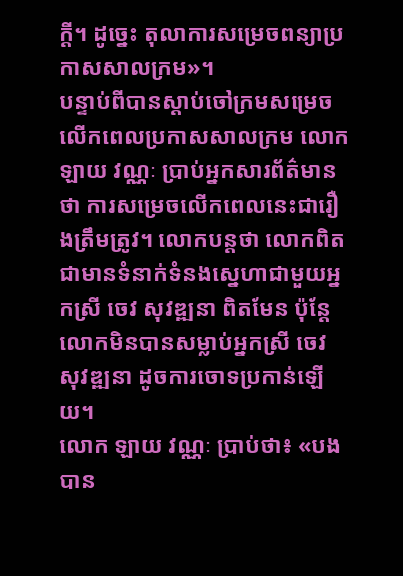ក្ដី។ ដូច្នេះ តុលាការសម្រេចពន្យាប្រកាសសាលក្រម»។
បន្ទាប់ពីបានស្ដាប់ចៅក្រមសម្រេចលើកពេលប្រកាសសាលក្រម លោក ឡាយ វណ្ណៈ ប្រាប់អ្នកសារព័ត៌មានថា ការសម្រេចលើកពេលនេះជារឿងត្រឹមត្រូវ។ លោកបន្តថា លោកពិតជាមានទំនាក់ទំនងស្នេហាជាមួយអ្នកស្រី ចេវ សុវឌ្ឍនា ពិតមែន ប៉ុន្តែ លោកមិនបានសម្លាប់អ្នកស្រី ចេវ សុវឌ្ឍនា ដូចការចោទប្រកាន់ឡើយ។
លោក ឡាយ វណ្ណៈ ប្រាប់ថា៖ «បងបាន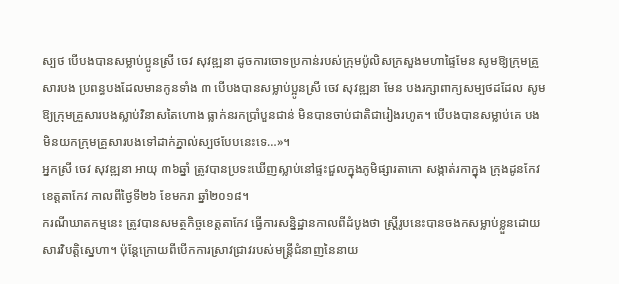ស្បថ បើបងបានសម្លាប់ប្អូនស្រី ចេវ សុវឌ្ឍនា ដូចការចោទប្រកាន់របស់ក្រុមប៉ូលិសក្រសួងមហាផ្ទៃមែន សូមឱ្យក្រុមគ្រួសារបង ប្រពន្ធបងដែលមានកូនទាំង ៣ បើបងបានសម្លាប់ប្អូនស្រី ចេវ សុវឌ្ឍនា មែន បងរក្សាពាក្យសម្បថដដែល សូមឱ្យក្រុមគ្រួសារបងស្លាប់វិនាសតៃហោង ធ្លាក់នរកប្រាំបួនជាន់ មិនបានចាប់ជាតិជារៀងរហូត។ បើបងបានសម្លាប់គេ បងមិនយកក្រុមគ្រួសារបងទៅដាក់ភ្នាល់ស្បថបែបនេះទេ…»។
អ្នកស្រី ចេវ សុវឌ្ឍនា អាយុ ៣៦ឆ្នាំ ត្រូវបានប្រទះឃើញស្លាប់នៅផ្ទះជួលក្នុងភូមិផ្សារតាកោ សង្កាត់រកាក្នុង ក្រុងដូនកែវ ខេត្តតាកែវ កាលពីថ្ងៃទី២៦ ខែមករា ឆ្នាំ២០១៨។
ករណីឃាតកម្មនេះ ត្រូវបានសមត្ថកិច្ចខេត្តតាកែវ ធ្វើការសន្និដ្ឋានកាលពីដំបូងថា ស្ត្រីរូបនេះបានចងកសម្លាប់ខ្លួនដោយសារវិបត្តិស្នេហា។ ប៉ុន្ដែក្រោយពីបើកការស្រាវជ្រាវរបស់មន្ត្រីជំនាញនៃនាយ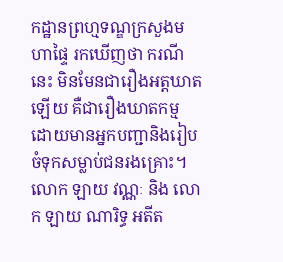កដ្ឋានព្រហ្មទណ្ឌក្រសួងមហាផ្ទៃ រកឃើញថា ករណីនេះ មិនមែនជារឿងអត្តឃាតឡើយ គឺជារឿងឃាតកម្ម ដោយមានអ្នកបញ្ជានិងរៀបចំទុកសម្លាប់ជនរងគ្រោះ។
លោក ឡាយ វណ្ណៈ និង លោក ឡាយ ណារិទ្ធ អតីត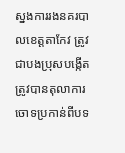ស្នងការរងនគរបាលខេត្តតាកែវ ត្រូវជាបងប្រុសបង្កើត ត្រូវបានតុលាការចោទប្រកាន់ពីបទ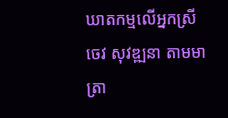ឃាតកម្មលើអ្នកស្រី ចេវ សុវឌ្ឍនា តាមមាត្រា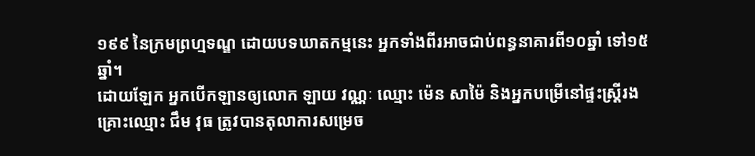១៩៩ នៃក្រមព្រហ្មទណ្ឌ ដោយបទឃាតកម្មនេះ អ្នកទាំងពីរអាចជាប់ពន្ធនាគារពី១០ឆ្នាំ ទៅ១៥ឆ្នាំ។
ដោយឡែក អ្នកបើកឡានឲ្យលោក ឡាយ វណ្ណៈ ឈ្មោះ ម៉េន សាម៉ៃ និងអ្នកបម្រើនៅផ្ទះស្រ្តីរងគ្រោះឈ្មោះ ជឹម វុធ ត្រូវបានតុលាការសម្រេច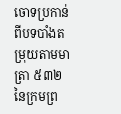ចោទប្រកាន់ ពីបទបាំងតម្រុយតាមមាត្រា ៥៣២ នៃក្រមព្រ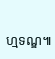ហ្មទណ្ឌ៕